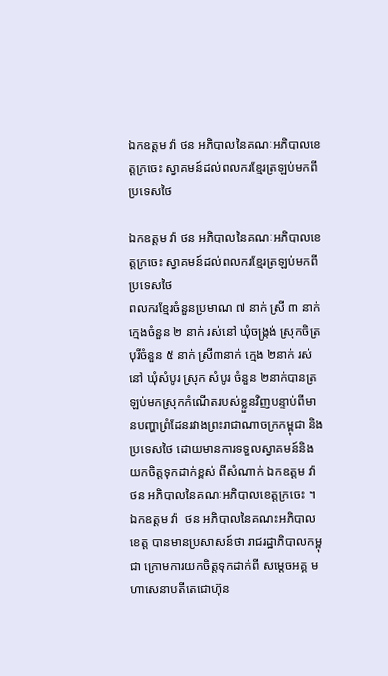ឯកឧត្តម វ៉ា ថន អភិបាលនៃគណៈអភិបាលខេត្តក្រចេះ ស្វាគមន៍ដល់ពលករខ្មែរត្រឡប់មកពីប្រទេសថៃ

ឯកឧត្តម វ៉ា ថន អភិបាលនៃគណៈអភិបាលខេត្តក្រចេះ ស្វាគមន៍ដល់ពលករខ្មែរត្រឡប់មកពីប្រទេសថៃ
ពលករខ្មែរចំនួនប្រមាណ ៧ នាក់ ស្រី ៣ នាក់ ក្មេងចំនួន ២ នាក់ រស់នៅ ឃុំចង្រ្កង់ ស្រុកចិត្របុរីចំនួន ៥ នាក់ ស្រី៣នាក់ ក្មេង ២នាក់ រស់នៅ ឃុំសំបូរ ស្រុក សំបូរ ចំនួន ២នាក់បានត្រឡប់មកស្រុកកំណើតរបស់ខ្លួនវិញបន្ទាប់ពីមានបញ្ហាព្រំដែនរវាងព្រះរាជាណាចក្រកម្ពុជា និងប្រទេសថៃ ដោយមានការទទួលស្វាគមន៍និងយកចិត្តទុកដាក់ខ្ពស់ ពីសំណាក់ ឯកឧត្តម វ៉ា ថន អភិបាលនៃគណៈអភិបាលខេត្តក្រចេះ ។
ឯកឧត្ដម វ៉ា  ថន អភិបាលនៃគណះអភិបាលខេត្ត បានមានប្រសាសន៍ថា រាជរដ្ឋាភិបាលកម្ពុជា ក្រោមការយកចិត្តទុកដាក់ពី សម្តេចអគ្គ មហាសេនាបតីតេជោហ៊ុន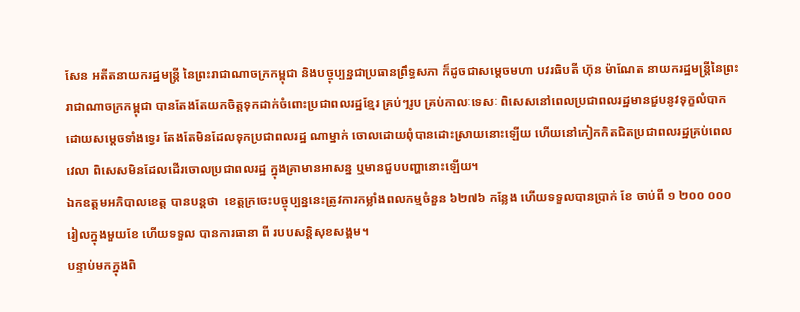សែន អតីតនាយករដ្ឋមន្រ្តី នៃព្រះរាជាណាចក្រកម្ពុជា និងបច្ចុប្បន្នជាប្រធានព្រឹទ្ធសភា ក៏ដូចជាសម្តេចមហា បវរធិបតី ហ៊ុន ម៉ាណែត នាយករដ្ឋមន្រ្តីនៃព្រះរាជាណាចក្រកម្ពុជា បានតែងតែយកចិត្តទុកដាក់ចំពោះប្រជាពលរដ្ឋខ្មែរ គ្រប់ៗរូប គ្រប់កាលៈទេសៈ ពិសេសនៅពេលប្រជាពលរដ្ឋមានជួបនូវទុក្ខលំបាក ដោយសម្តេចទាំងទ្វេរ តែងតែមិនដែលទុកប្រជាពលរដ្ឋ ណាម្នាក់ ចោលដោយពុំបានដោះស្រាយនោះឡើយ ហើយនៅកៀកកិតជិតប្រជាពលរដ្ឋគ្រប់ពេលវេលា ពិសេសមិនដែលដើរចោលប្រជាពលរដ្ឋ ក្នុងគ្រាមានអាសន្ន ឬមានជួបបញ្ហានោះឡើយ។
ឯកឧត្តមអភិបាលខេត្ត បានបន្តថា  ខេត្តក្រចេះបច្ចុប្បន្ននេះត្រូវការកម្លាំងពលកម្មចំនួន ៦២៧៦ កន្លែង ហើយទទួលបានប្រាក់ ខែ ចាប់ពី ១ ២០០ ០០០រៀលក្នុងមួយខែ ហើយទទួល បានការធានា ពី របបសន្តិសុខសង្គម។
បន្ទាប់មកក្នុងពិ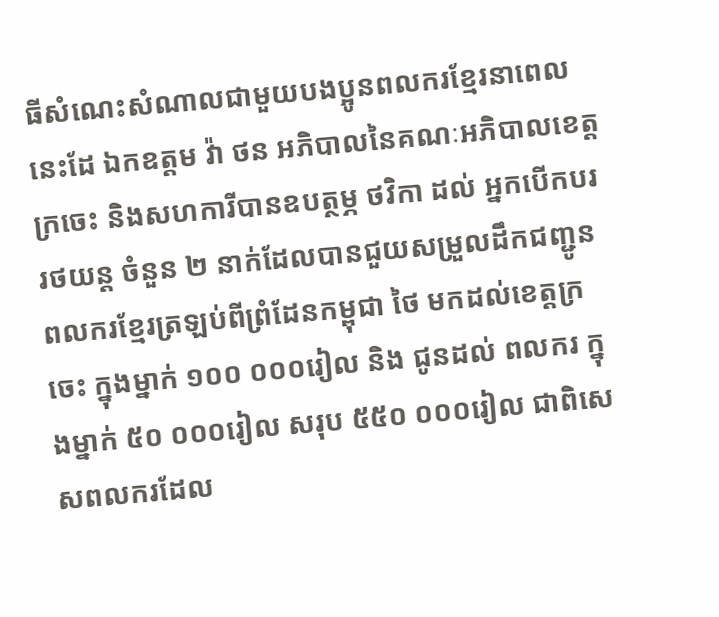ធីសំណេះសំណាលជាមួយបងប្អូនពលករខ្មែរនាពេលនេះដែ ឯកឧត្តម វ៉ា ថន អភិបាលនៃគណៈអភិបាលខេត្តក្រចេះ និងសហការីបានឧបត្ថម្ភ ថវិកា ដល់ អ្នកបើកបររថយន្ត ចំនួន ២ នាក់ដែលបានជួយសម្រួលដឹកជញ្ជូនពលករខ្មែរត្រឡប់ពីព្រំដែនកម្ពុជា ថៃ មកដល់ខេត្តក្រចេះ ក្នុងម្នាក់ ១០០ ០០០រៀល និង ជូនដល់ ពលករ ក្នុងម្នាក់ ៥០ ០០០រៀល សរុប ៥៥០ ០០០រៀល ជាពិសេសពលករដែល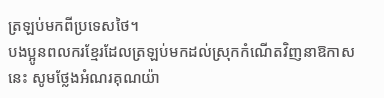ត្រឡប់មកពីប្រទេសថៃ។
បងប្អូនពលករខ្មែរដែលត្រឡប់មកដល់ស្រុកកំណើតវិញនាឱកាសនេះ សូមថ្លែងអំណរគុណយ៉ា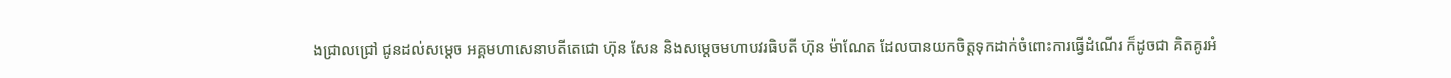ងជ្រាលជ្រៅ ជូនដល់សម្តេច អគ្គមហាសេនាបតីតេជោ ហ៊ុន សែន និងសម្តេចមហាបវរធិបតី ហ៊ុន ម៉ាណែត ដែលបានយកចិត្តទុកដាក់ចំពោះការធ្វើដំណើរ ក៏ដូចជា គិតគូរអំ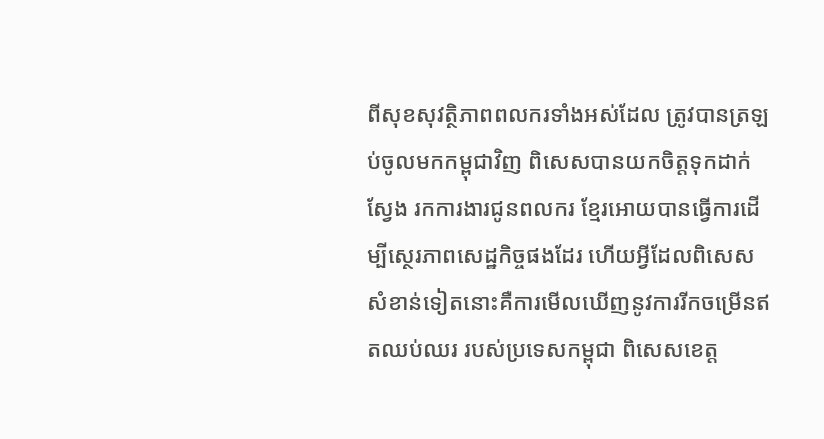ពីសុខសុវត្ថិភាពពលករទាំងអស់ដែល ត្រូវបានត្រឡប់ចូលមកកម្ពុជាវិញ ពិសេសបានយកចិត្តទុកដាក់ស្វែង រកការងារជូនពលករ ខ្មែរអោយបានធ្វើការដើម្បីស្ថេរភាពសេដ្ឋកិច្ចផងដែរ ហើយអ្វីដែលពិសេសសំខាន់ទៀតនោះគឺការមើលឃើញនូវការរីកចម្រើនឥតឈប់ឈរ របស់ប្រទេសកម្ពុជា ពិសេសខេត្ត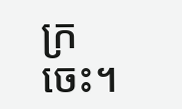ក្រចេះ។